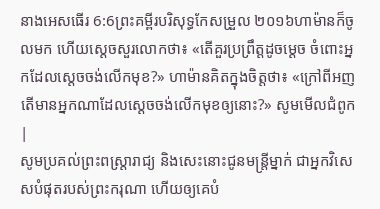នាងអេសធើរ 6:6ព្រះគម្ពីរបរិសុទ្ធកែសម្រួល ២០១៦ហាម៉ានក៏ចូលមក ហើយស្ដេចសួរលោកថា៖ «តើគួរប្រព្រឹត្តដូចម្ដេច ចំពោះអ្នកដែលស្តេចចង់លើកមុខ?» ហាម៉ានគិតក្នុងចិត្តថា៖ «ក្រៅពីអញ តើមានអ្នកណាដែលស្ដេចចង់លើកមុខឲ្យនោះ?» សូមមើលជំពូក |
សូមប្រគល់ព្រះពស្ត្រារាជ្យ និងសេះនោះជូនមន្ត្រីម្នាក់ ជាអ្នកវិសេសបំផុតរបស់ព្រះករុណា ហើយឲ្យគេបំ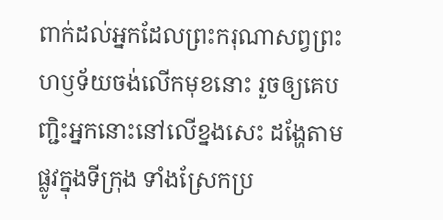ពាក់ដល់អ្នកដែលព្រះករុណាសព្វព្រះហឫទ័យចង់លើកមុខនោះ រួចឲ្យគេបញ្ជិះអ្នកនោះនៅលើខ្នងសេះ ដង្ហែតាមផ្លូវក្នុងទីក្រុង ទាំងស្រែកប្រ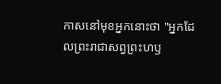កាសនៅមុខអ្នកនោះថា "អ្នកដែលព្រះរាជាសព្វព្រះហឫ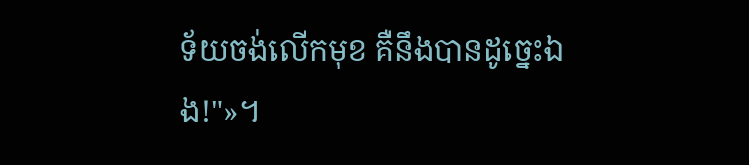ទ័យចង់លើកមុខ គឺនឹងបានដូច្នេះឯង!"»។